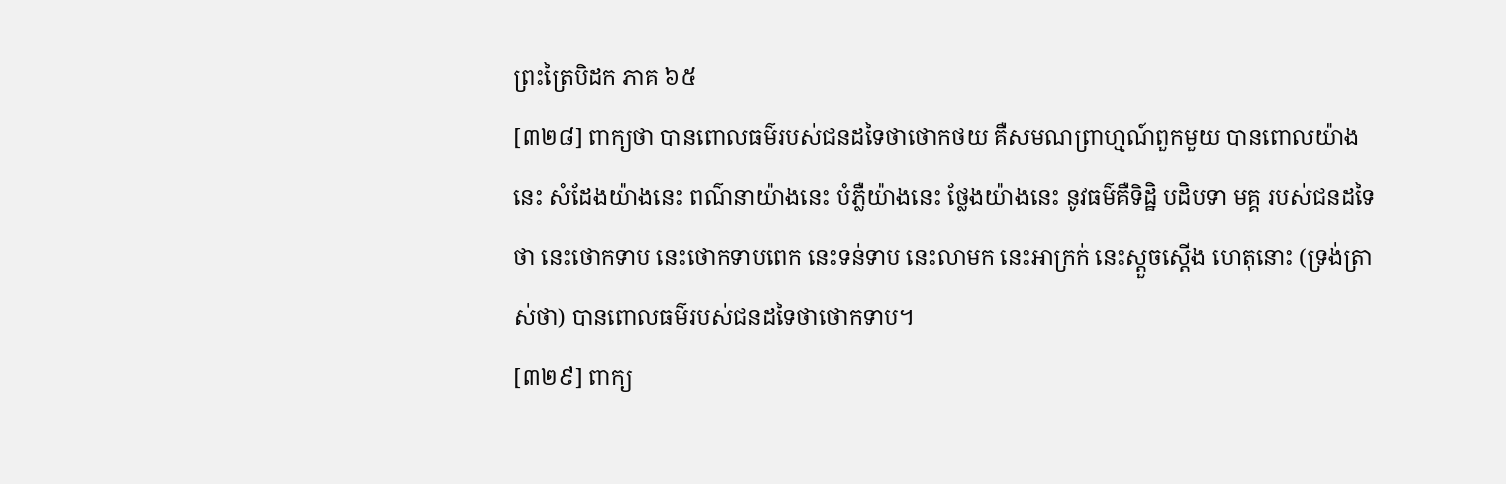ព្រះត្រៃបិដក ភាគ ៦៥
[៣២៨] ពាក្យថា បានពោលធម៌របស់ជនដទៃថាថោកថយ គឺសមណព្រាហ្មណ៍ពួកមួយ បានពោលយ៉ាងនេះ សំដែងយ៉ាងនេះ ពណ៌នាយ៉ាងនេះ បំភ្លឺយ៉ាងនេះ ថ្លែងយ៉ាងនេះ នូវធម៌គឺទិដ្ឋិ បដិបទា មគ្គ របស់ជនដទៃថា នេះថោកទាប នេះថោកទាបពេក នេះទន់ទាប នេះលាមក នេះអាក្រក់ នេះស្តួចស្តើង ហេតុនោះ (ទ្រង់ត្រាស់ថា) បានពោលធម៌របស់ជនដទៃថាថោកទាប។
[៣២៩] ពាក្យ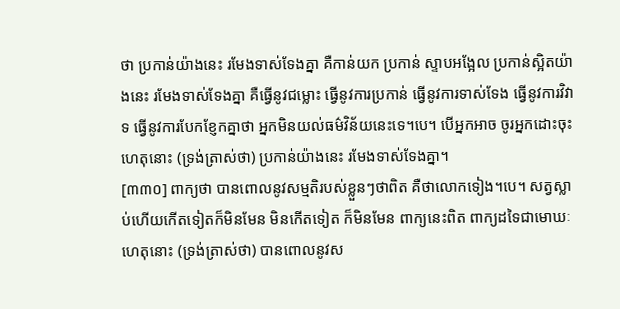ថា ប្រកាន់យ៉ាងនេះ រមែងទាស់ទែងគ្នា គឺកាន់យក ប្រកាន់ ស្ទាបអង្អែល ប្រកាន់ស្អិតយ៉ាងនេះ រមែងទាស់ទែងគ្នា គឺធ្វើនូវជម្លោះ ធ្វើនូវការប្រកាន់ ធ្វើនូវការទាស់ទែង ធ្វើនូវការវិវាទ ធ្វើនូវការបែកខ្ញែកគ្នាថា អ្នកមិនយល់ធម៌វិន័យនេះទេ។បេ។ បើអ្នកអាច ចូរអ្នកដោះចុះ ហេតុនោះ (ទ្រង់ត្រាស់ថា) ប្រកាន់យ៉ាងនេះ រមែងទាស់ទែងគ្នា។
[៣៣០] ពាក្យថា បានពោលនូវសម្មតិរបស់ខ្លួនៗថាពិត គឺថាលោកទៀង។បេ។ សត្វស្លាប់ហើយកើតទៀតក៏មិនមែន មិនកើតទៀត ក៏មិនមែន ពាក្យនេះពិត ពាក្យដទៃជាមោឃៈ ហេតុនោះ (ទ្រង់ត្រាស់ថា) បានពោលនូវស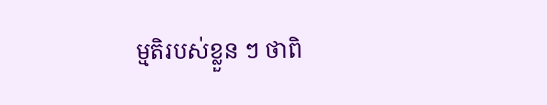ម្មតិរបស់ខ្លួន ៗ ថាពិ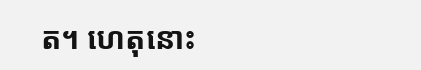ត។ ហេតុនោះ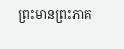ព្រះមានព្រះភាគ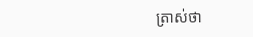ត្រាស់ថា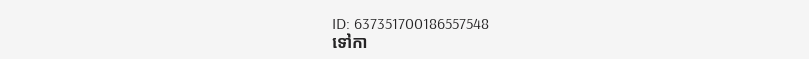ID: 637351700186557548
ទៅកា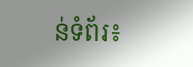ន់ទំព័រ៖